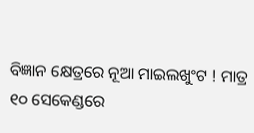ବିଜ୍ଞାନ କ୍ଷେତ୍ରରେ ନୂଆ ମାଇଲଖୁଂଟ ! ମାତ୍ର ୧୦ ସେକେଣ୍ଡରେ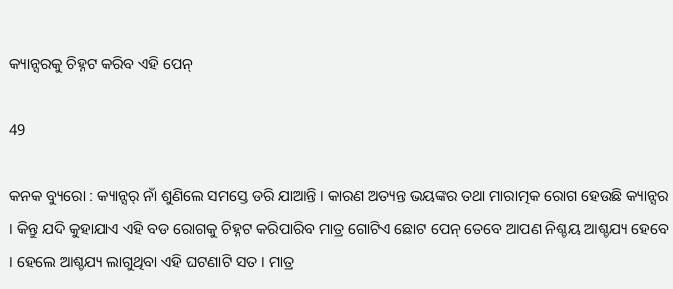କ୍ୟାନ୍ସରକୁ ଚିହ୍ନଟ କରିବ ଏହି ପେନ୍

49

କନକ ବ୍ୟୁରୋ : କ୍ୟାନ୍ସର୍ ନାଁ ଶୁଣିଲେ ସମସ୍ତେ ଡରି ଯାଆନ୍ତି । କାରଣ ଅତ୍ୟନ୍ତ ଭୟଙ୍କର ତଥା ମାରାତ୍ମକ ରୋଗ ହେଉଛି କ୍ୟାନ୍ସର । କିନ୍ତୁ ଯଦି କୁହାଯାଏ ଏହି ବଡ ରୋଗକୁ ଚିହ୍ନଟ କରିପାରିବ ମାତ୍ର ଗୋଟିଏ ଛୋଟ ପେନ୍ ତେବେ ଆପଣ ନିଶ୍ଚୟ ଆଶ୍ଚଯ୍ୟ ହେବେ । ହେଲେ ଆଶ୍ଚଯ୍ୟ ଲାଗୁଥିବା ଏହି ଘଟଣାଟି ସତ । ମାତ୍ର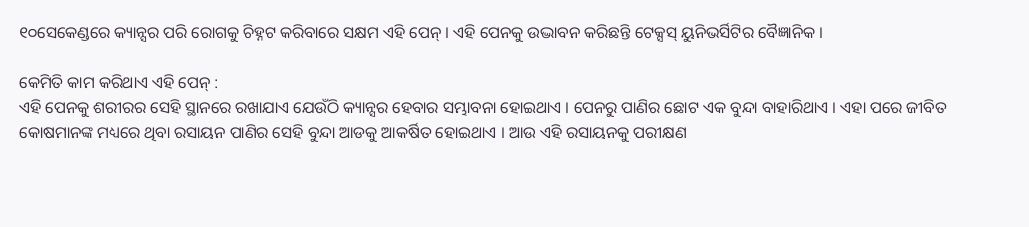୧୦ସେକେଣ୍ଡରେ କ୍ୟାନ୍ସର ପରି ରୋଗକୁ ଚିହ୍ନଟ କରିବାରେ ସକ୍ଷମ ଏହି ପେନ୍ । ଏହି ପେନକୁ ଉଦ୍ଭାବନ କରିଛନ୍ତି ଟେକ୍ସସ୍ ୟୁନିଭର୍ସିଟିର ବୈଜ୍ଞାନିକ ।

କେମିତି କାମ କରିଥାଏ ଏହି ପେନ୍ :
ଏହି ପେନକୁ ଶରୀରର ସେହି ସ୍ଥାନରେ ରଖାଯାଏ ଯେଉଁଠି କ୍ୟାନ୍ସର ହେବାର ସମ୍ଭାବନା ହୋଇଥାଏ । ପେନରୁ ପାଣିର ଛୋଟ ଏକ ବୁନ୍ଦା ବାହାରିଥାଏ । ଏହା ପରେ ଜୀବିତ କୋଷମାନଙ୍କ ମଧ୍ୟରେ ଥିବା ରସାୟନ ପାଣିର ସେହି ବୁନ୍ଦା ଆଡକୁ ଆକର୍ଷିତ ହୋଇଥାଏ । ଆଉ ଏହି ରସାୟନକୁ ପରୀକ୍ଷଣ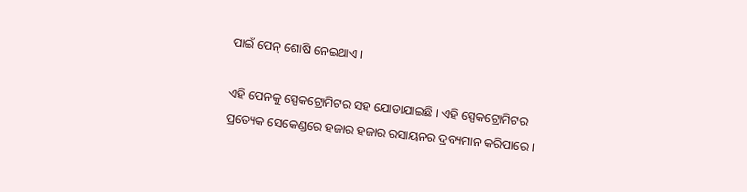ପାଇଁ ପେନ୍ ଶୋଷି ନେଇଥାଏ ।

ଏହି ପେନକୁ ସ୍ପେକଟ୍ରୋମିଟର ସହ ଯୋଡାଯାଇଛି । ଏହି ସ୍ପେକଟ୍ରୋମିଟର ପ୍ରତ୍ୟେକ ସେକେଣ୍ଡରେ ହଜାର ହଜାର ରସାୟନର ଦ୍ରବ୍ୟମାନ କରିପାରେ ।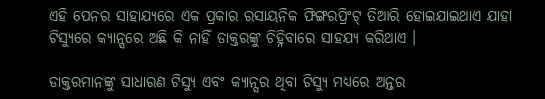ଏହି ପେନର ସାହାଯ୍ୟରେ ଏକ ପ୍ରକାର ରସାୟନିକ ଫିଙ୍ଗରପ୍ରିଂଟ୍ ତିଆରି ହୋଇଯାଇଥାଏ ଯାହା ଟିସ୍ୟୁରେ କ୍ୟାନ୍ସରେ ଅଛି କି ନାହିଁ ଡାକ୍ତରଙ୍କୁ ଚିହ୍ନିବାରେ ସାହଯ୍ୟ କରିଥାଏ ।

ଡାକ୍ତରମାନଙ୍କୁ ସାଧାରଣ ଟିସ୍ୟୁ ଏବଂ କ୍ୟାନ୍ସର ଥିବା ଟିସ୍ୟୁ ମଧ୍ୟରେ ଅନ୍ତର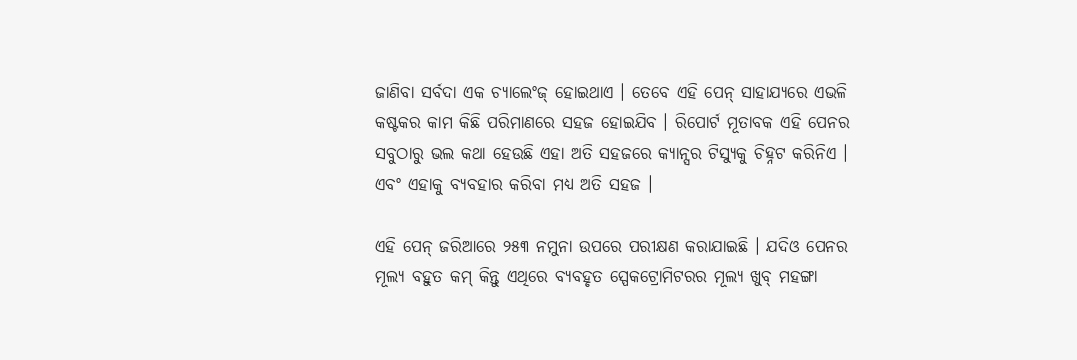ଜାଣିବା ସର୍ବଦା ଏକ ଚ୍ୟାଲେଂଜ୍ ହୋଇଥାଏ । ତେବେ ଏହି ପେନ୍ ସାହାଯ୍ୟରେ ଏଭଳି କଷ୍ଟକର କାମ କିଛି ପରିମାଣରେ ସହଜ ହୋଇଯିବ । ରିପୋର୍ଟ ମୂତାବକ ଏହି ପେନର ସବୁଠାରୁ ଭଲ କଥା ହେଉଛି ଏହା ଅତି ସହଜରେ କ୍ୟାନ୍ସର ଟିସ୍ୟୁକୁ ଚିହ୍ନଟ କରିନିଏ । ଏବଂ ଏହାକୁ ବ୍ୟବହାର କରିବା ମଧ୍ୟ ଅତି ସହଜ ।

ଏହି ପେନ୍ ଜରିଆରେ ୨୫୩ ନମୁନା ଉପରେ ପରୀକ୍ଷଣ କରାଯାଇଛି । ଯଦିଓ ପେନର ମୂଲ୍ୟ ବହୁତ କମ୍ କିନ୍ତୁ ଏଥିରେ ବ୍ୟବହୃତ ସ୍ପେକଟ୍ରୋମିଟରର ମୂଲ୍ୟ ଖୁବ୍ ମହଙ୍ଗା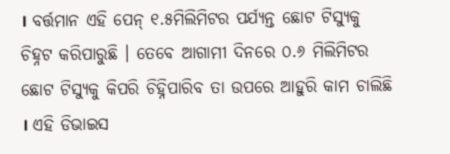। ବର୍ତ୍ତମାନ ଏହି ପେନ୍ ୧.୫ମିଲିମିଟର ପର୍ଯ୍ୟନ୍ତ ଛୋଟ ଟିସ୍ୟୁକୁ ଚିହ୍ନଟ କରିପାରୁଛି । ତେବେ ଆଗାମୀ ଦିନରେ ୦.୬ ମିଲିମିଟର ଛୋଟ ଟିସ୍ୟୁକୁ କିପରି ଚିହ୍ନିପାରିବ ତା ଉପରେ ଆହୁରି କାମ ଚାଲିଛି । ଏହି ଡିଭାଇସ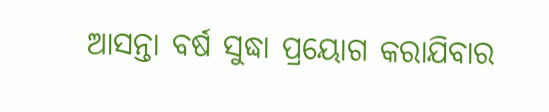ଆସନ୍ତା ବର୍ଷ ସୁଦ୍ଧା ପ୍ରୟୋଗ କରାଯିବାର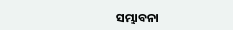ସମ୍ଭାବନା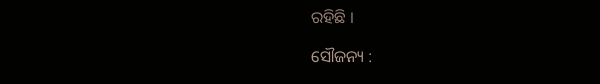ରହିଛି ।

ସୌଜନ୍ୟ :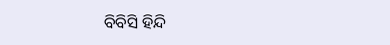ବିବିସି ହିନ୍ଦି